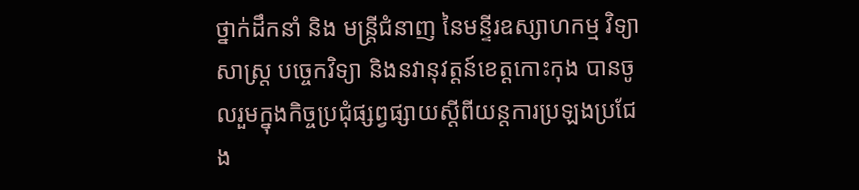ថ្នាក់ដឹកនាំ និង មន្ត្រីជំនាញ នៃមន្ទីរឧស្សាហកម្ម វិទ្យាសាស្ត្រ បច្ចេកវិទ្យា និងនវានុវត្តន៍ខេត្តកោះកុង បានចូលរួមក្នុងកិច្ចប្រជុំផ្សព្វផ្សាយស្តីពីយន្តការប្រឡងប្រជែង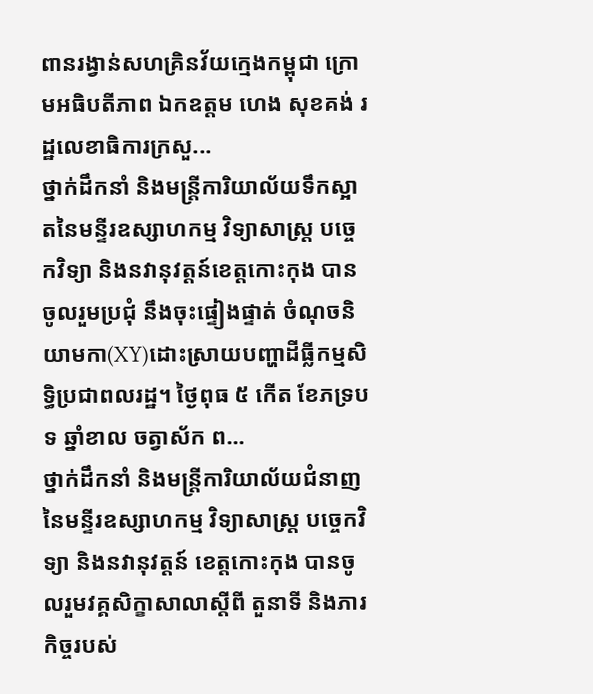ពានរង្វាន់សហគ្រិនវ័យក្មេងកម្ពុជា ក្រោមអធិបតីភាព ឯកឧត្តម ហេង សុខគង់ រដ្ឋលេខាធិការក្រសួ...
ថ្នាក់ដឹកនាំ និងមន្រ្តីការិយាល័យទឹកស្អាតនៃមន្ទីរឧស្សាហកម្ម វិទ្យាសាស្រ្ត បច្ចេកវិទ្យា និងនវានុវត្តន៍ខេត្តកោះកុង បានចូលរួមប្រជុំ នឹងចុះផ្ទៀងផ្ទាត់ ចំណុចនិយាមកា(XY)ដោះស្រាយបញ្ហាដីធ្លីកម្មសិទ្ធិប្រជាពលរដ្ឋ។ ថ្ងៃពុធ ៥ កើត ខែភទ្របទ ឆ្នាំខាល ចត្វាស័ក ព...
ថ្នាក់ដឹកនាំ និងមន្ត្រីការិយាល័យជំនាញនៃមន្ទីរឧស្សាហកម្ម វិទ្យាសាស្ត្រ បច្ចេកវិទ្យា និងនវានុវត្តន៍ ខេត្តកោះកុង បានចូលរួមវគ្គសិក្ខាសាលាស្តីពី តួនាទី និងភារកិច្ចរបស់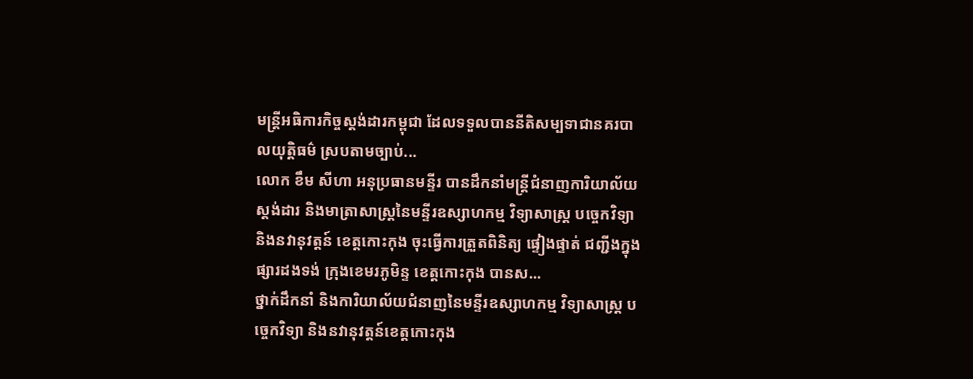មន្រ្តីអធិការកិច្ចស្តង់ដារកម្ពុជា ដែលទទួលបាននីតិសម្បទាជានគរបាលយុត្តិធម៌ ស្របតាមច្បាប់...
លោក ខឹម សីហា អនុប្រធានមន្ទីរ បានដឹកនាំមន្ត្រីជំនាញការិយាល័យស្តង់ដារ និងមាត្រាសាស្រ្តនៃមន្ទីរឧស្សាហកម្ម វិទ្យាសាស្រ្ត បច្ចេកវិទ្យា និងនវានុវត្តន៍ ខេត្តកោះកុង ចុះធ្វើការត្រួតពិនិត្យ ផ្ទៀងផ្ទាត់ ជញ្ជីងក្នុងផ្សារដងទង់ ក្រុងខេមរភូមិន្ទ ខេត្តកោះកុង បានស...
ថ្នាក់ដឹកនាំ និងការិយាល័យជំនាញនៃមន្ទីរឧស្សាហកម្ម វិទ្យាសាស្រ្ត បច្ចេកវិទ្យា និងនវានុវត្តន៍ខេត្តកោះកុង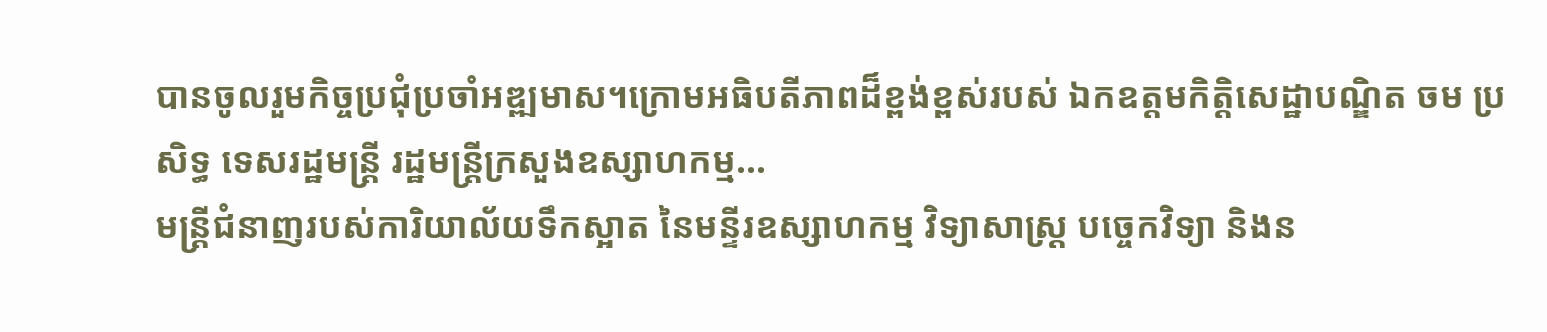បានចូលរួមកិច្ចប្រជុំប្រចាំអឌ្ឍមាស។ក្រោមអធិបតីភាពដ៏ខ្ពង់ខ្ពស់របស់ ឯកឧត្តមកិត្តិសេដ្ឋាបណ្ឌិត ចម ប្រសិទ្ធ ទេសរដ្ឋមន្រ្តី រដ្ឋមន្ត្រីក្រសួងឧស្សាហកម្ម...
មន្ត្រីជំនាញរបស់ការិយាល័យទឹកស្អាត នៃមន្ទីរឧស្សាហកម្ម វិទ្យាសាស្រ្ត បច្ចេកវិទ្យា និងន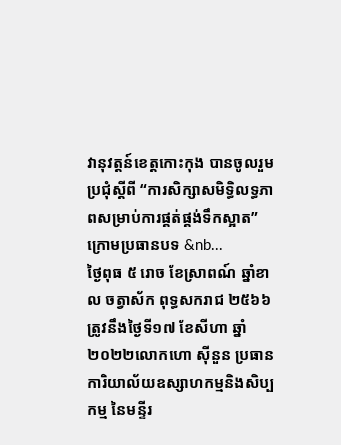វានុវត្តន៍ខេត្តកោះកុង បានចូលរួមប្រជុំស្តីពី “ការសិក្សាសមិទ្ធិលទ្ធភាពសម្រាប់ការផ្គត់ផ្គង់ទឹកស្អាត” ក្រោមប្រធានបទ &nb...
ថ្ងៃពុធ ៥ រោច ខែស្រាពណ៍ ឆ្នាំខាល ចត្វាស័ក ពុទ្ធសករាជ ២៥៦៦ត្រូវនឹងថ្ងៃទី១៧ ខែសីហា ឆ្នាំ២០២២លោកហោ ស៊ីនួន ប្រធានការិយាល័យឧស្សាហកម្មនិងសិប្បកម្ម នៃមន្ទីរ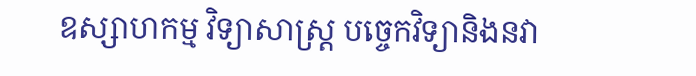ឧស្សាហកម្ម វិទ្យាសាស្ត្រ បច្ចេកវិទ្យានិងនវា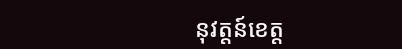នុវត្តន៍ខេត្ត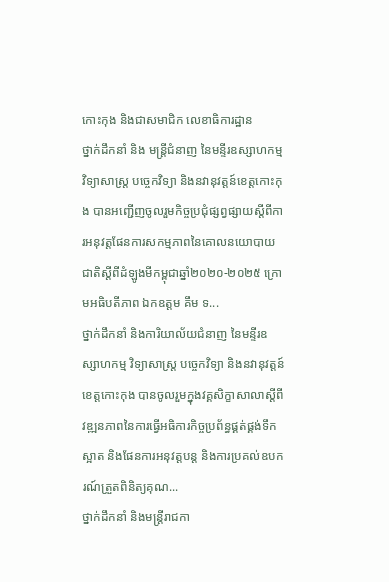កោះកុង និងជាសមាជិក លេខាធិការដ្ឋាន
ថ្នាក់ដឹកនាំ និង មន្ត្រីជំនាញ នៃមន្ទីរឧស្សាហកម្ម វិទ្យាសាស្ត្រ បច្ចេកវិទ្យា និងនវានុវត្តន៍ខេត្តកោះកុង បានអញ្ជើញចូលរួមកិច្ចប្រជុំផ្សព្វផ្សាយស្តីពីការអនុវត្តផែនការសកម្មភាពនៃគោលនយោបាយជាតិស្តីពីដំឡូងមីកម្ពុជាឆ្នាំ២០២០-២០២៥ ក្រោមអធិបតីភាព ឯកឧត្តម គឹម ទ...
ថ្នាក់ដឹកនាំ និងការិយាល័យជំនាញ នៃមន្ទីរឧស្សាហកម្ម វិទ្យាសាស្ត្រ បច្ចេកវិទ្យា និងនវានុវត្តន៍ខេត្តកោះកុង បានចូលរួមក្នុងវគ្គសិក្ខាសាលាស្តីពី វឌ្ឍនភាពនៃការធ្វើអធិការកិច្ចប្រព័ន្ធផ្គត់ផ្គង់ទឹកស្អាត និងផែនការអនុវត្តបន្ត និងការប្រគល់ឧបករណ៍ត្រួតពិនិត្យគុណ...
ថ្នាក់ដឹកនាំ និងមន្រ្តីរាជកា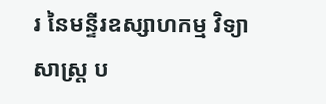រ នៃមន្ទីរឧស្សាហកម្ម វិទ្យាសាស្ត្រ ប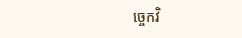ច្ចេកវិ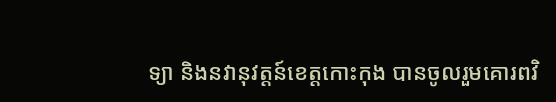ទ្យា និងនវានុវត្តន៍ខេត្តកោះកុង បានចូលរួមគោរពវិ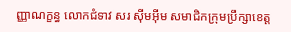ញ្ញាណក្ខន្ធ លោកជំទាវ សរ ស៊ីមអុីម សមាជិកក្រុមប្រឹក្សាខេត្ត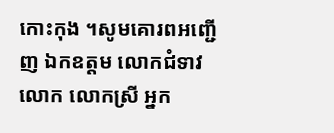កោះកុង ។សូមគោរពអញ្ជើញ ឯកឧត្តម លោកជំទាវ លោក លោកស្រី អ្នក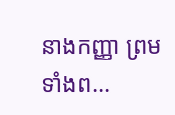នាងកញ្ញា ព្រមទាំងព...